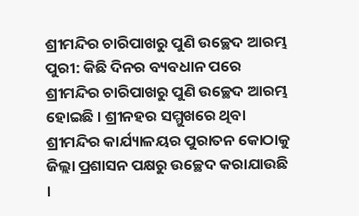ଶ୍ରୀମନ୍ଦିର ଚାରିପାଖରୁ ପୁଣି ଉଚ୍ଛେଦ ଆରମ୍ଭ
ପୁରୀ: କିଛି ଦିନର ବ୍ୟବଧାନ ପରେ ଶ୍ରୀମନ୍ଦିର ଚାରିପାଖରୁ ପୁଣି ଉଚ୍ଛେଦ ଆରମ୍ଭ ହୋଇଛି । ଶ୍ରୀନହର ସମ୍ମୁଖରେ ଥିବା ଶ୍ରୀମନ୍ଦିର କାର୍ଯ୍ୟାଳୟର ପୁରାତନ କୋଠାକୁ ଜିଲ୍ଲା ପ୍ରଶାସନ ପକ୍ଷରୁ ଉଚ୍ଛେଦ କରାଯାଉଛି ।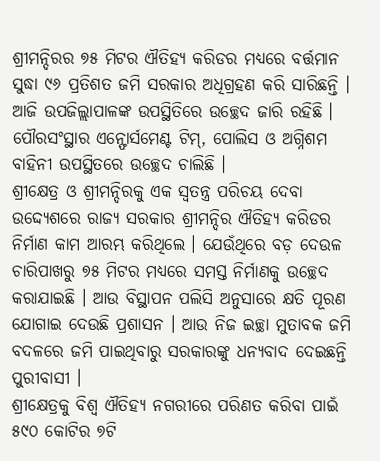ଶ୍ରୀମନ୍ଦିରର ୭୫ ମିଟର ଐତିହ୍ୟ କରିଡର ମଧ୍ୟରେ ବର୍ତ୍ତମାନ ସୁଦ୍ଧା ୯୬ ପ୍ରତିଶତ ଜମି ସରକାର ଅଧିଗ୍ରହଣ କରି ସାରିଛନ୍ତି । ଆଜି ଉପଜିଲ୍ଲାପାଳଙ୍କ ଉପସ୍ଥିତିରେ ଉଚ୍ଛେଦ ଜାରି ରହିଛି । ପୌରସଂସ୍ଥାର ଏନ୍ଫୋର୍ସମେଣ୍ଟ ଟିମ୍, ପୋଲିସ ଓ ଅଗ୍ନିଶମ ବାହିନୀ ଉପସ୍ଥିତରେ ଉଚ୍ଛେଦ ଚାଲିଛି ।
ଶ୍ରୀକ୍ଷେତ୍ର ଓ ଶ୍ରୀମନ୍ଦିରକୁ ଏକ ସ୍ୱତନ୍ତ୍ର ପରିଚୟ ଦେବା ଉଦ୍ଦ୍ୟେଶରେ ରାଜ୍ୟ ସରକାର ଶ୍ରୀମନ୍ଦିର ଐତିହ୍ୟ କରିଡର ନିର୍ମାଣ କାମ ଆରମ୍ଭ କରିଥିଲେ । ଯେଉଁଥିରେ ବଡ଼ ଦେଉଳ ଚାରିପାଖରୁ ୭୫ ମିଟର ମଧ୍ୟରେ ସମସ୍ତ ନିର୍ମାଣକୁ ଉଚ୍ଛେଦ କରାଯାଇଛି । ଆଉ ବିସ୍ଥାପନ ପଲିସି ଅନୁସାରେ କ୍ଷତି ପୂରଣ ଯୋଗାଇ ଦେଉଛି ପ୍ରଶାସନ । ଆଉ ନିଜ ଇଚ୍ଛା ମୁତାବକ ଜମି ବଦଳରେ ଜମି ପାଇଥିବାରୁ ସରକାରଙ୍କୁ ଧନ୍ୟବାଦ ଦେଇଛନ୍ତି ପୁରୀବାସୀ ।
ଶ୍ରୀକ୍ଷେତ୍ରକୁ ବିଶ୍ୱ ଐତିହ୍ୟ ନଗରୀରେ ପରିଣତ କରିବା ପାଇଁ ୫୯୦ କୋଟିର ୭ଟି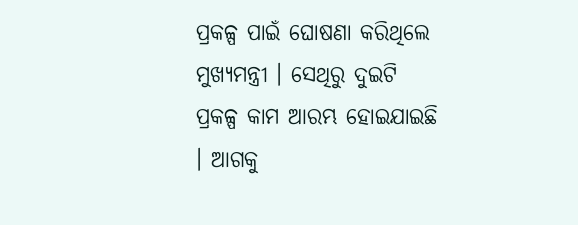ପ୍ରକଳ୍ପ ପାଇଁ ଘୋଷଣା କରିଥିଲେ ମୁଖ୍ୟମନ୍ତ୍ରୀ । ସେଥିରୁ ଦୁଇଟି ପ୍ରକଳ୍ପ କାମ ଆରମ୍ଭ ହୋଇଯାଇଛି । ଆଗକୁ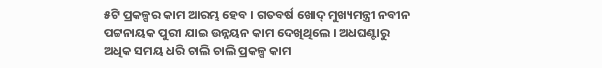୫ଟି ପ୍ରକଳ୍ପର କାମ ଆରମ୍ଭ ହେବ । ଗତବର୍ଷ ଖୋଦ୍ ମୁଖ୍ୟମନ୍ତ୍ରୀ ନବୀନ ପଟ୍ଟନାୟକ ପୁରୀ ଯାଇ ଉନ୍ନୟନ କାମ ଦେଖିଥିଲେ । ଅଧଘଣ୍ଟାରୁ ଅଧିକ ସମୟ ଧରି ଚାଲି ଚାଲି ପ୍ରକଳ୍ପ କାମ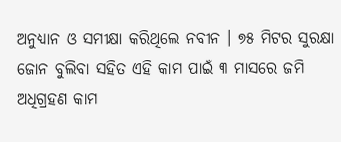ଅନୁଧ୍ୟାନ ଓ ସମୀକ୍ଷା କରିଥିଲେ ନବୀନ । ୭୫ ମିଟର ସୁରକ୍ଷା ଜୋନ ବୁଲିବା ସହିତ ଏହି କାମ ପାଇଁ ୩ ମାସରେ ଜମି ଅଧିଗ୍ରହଣ କାମ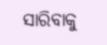ସାରିବାକୁ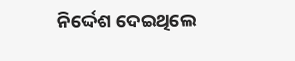ନିର୍ଦ୍ଦେଶ ଦେଇଥିଲେ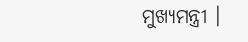ମୁଖ୍ୟମନ୍ତ୍ରୀ ।